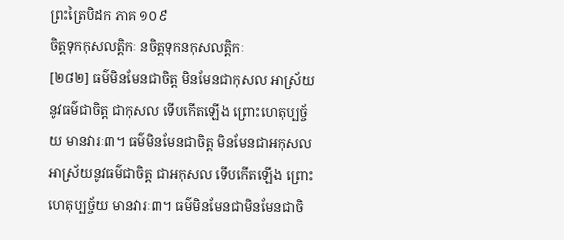ព្រះត្រៃបិដក ភាគ ១០៩
ចិត្តទុកកុសលត្តិកៈ នចិត្តទុកនកុសលត្តិកៈ
[២៨២] ធម៌មិនមែនជាចិត្ត មិនមែនជាកុសល អាស្រ័យនូវធម៌ជាចិត្ត ជាកុសល ទើបកើតឡើង ព្រោះហេតុប្បច្ច័យ មានវារៈ៣។ ធម៌មិនមែនជាចិត្ត មិនមែនជាអកុសល អាស្រ័យនូវធម៌ជាចិត្ត ជាអកុសល ទើបកើតឡើង ព្រោះហេតុប្បច្ច័យ មានវារៈ៣។ ធម៌មិនមែនជាមិនមែនជាចិ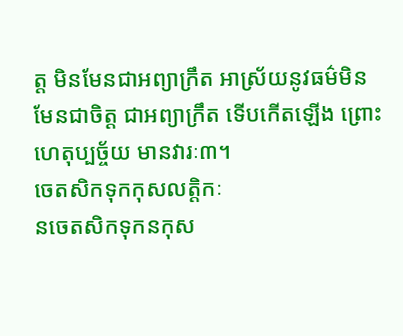ត្ត មិនមែនជាអព្យាក្រឹត អាស្រ័យនូវធម៌មិនមែនជាចិត្ត ជាអព្យាក្រឹត ទើបកើតឡើង ព្រោះហេតុប្បច្ច័យ មានវារៈ៣។
ចេតសិកទុកកុសលត្តិកៈ
នចេតសិកទុកនកុស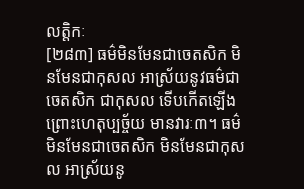លត្តិកៈ
[២៨៣] ធម៌មិនមែនជាចេតសិក មិនមែនជាកុសល អាស្រ័យនូវធម៌ជាចេតសិក ជាកុសល ទើបកើតឡើង ព្រោះហេតុប្បច្ច័យ មានវារៈ៣។ ធម៌មិនមែនជាចេតសិក មិនមែនជាកុសល អាស្រ័យនូ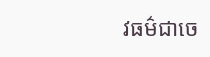វធម៌ជាចេ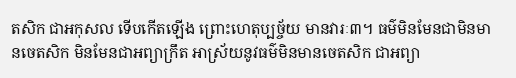តសិក ជាអកុសល ទើបកើតឡើង ព្រោះហេតុប្បច្ច័យ មានវារៈ៣។ ធម៌មិនមែនជាមិនមានចេតសិក មិនមែនជាអព្យាក្រឹត អាស្រ័យនូវធម៌មិនមានចេតសិក ជាអព្យា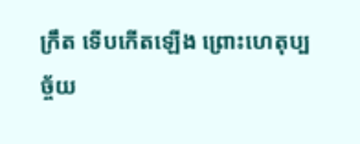ក្រឹត ទើបកើតឡើង ព្រោះហេតុប្បច្ច័យ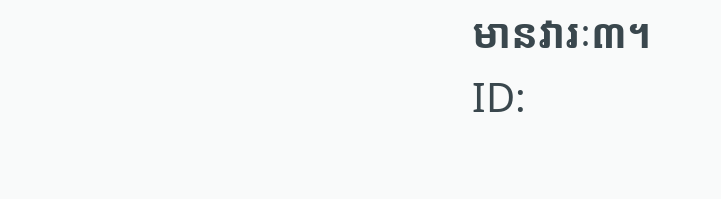មានវារៈ៣។
ID: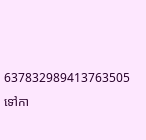637832989413763505
ទៅកា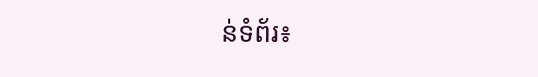ន់ទំព័រ៖